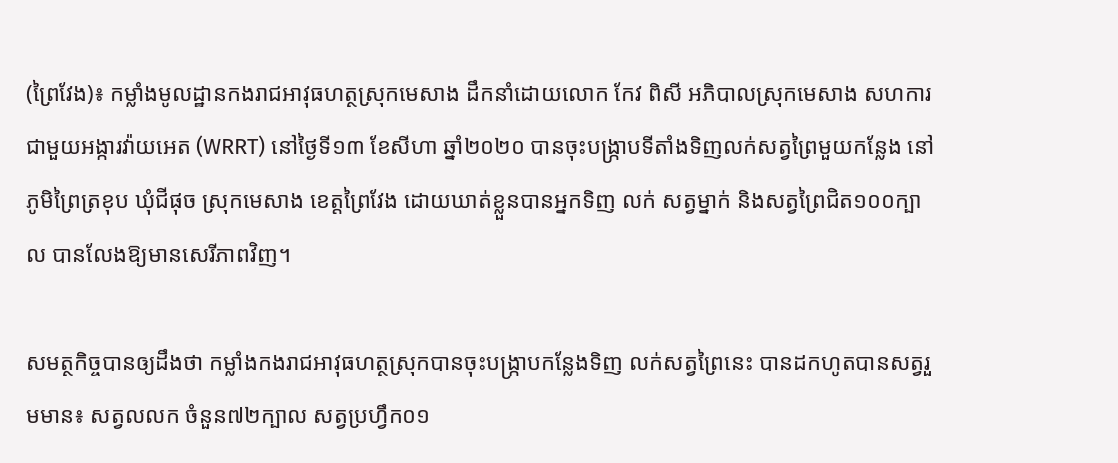(ព្រៃវែង)៖ កម្លាំងមូលដ្ឋានកងរាជអាវុធហត្ថស្រុកមេសាង ដឹកនាំដោយលោក កែវ ពិសី អភិបាលស្រុកមេសាង សហការជាមួយអង្ការវ៉ាយអេត (WRRT) នៅថ្ងៃទី១៣ ខែសីហា ឆ្នាំ២០២០ បានចុះបង្ក្រាបទីតាំងទិញលក់សត្វព្រៃមួយកន្លែង នៅភូមិព្រៃត្រខុប ឃុំជីផុច ស្រុកមេសាង ខេត្តព្រៃវែង ដោយឃាត់ខ្លួនបានអ្នកទិញ លក់ សត្វម្នាក់ និងសត្វព្រៃជិត១០០ក្បាល បានលែងឱ្យមានសេរីភាពវិញ។

សមត្ថកិច្ចបានឲ្យដឹងថា កម្លាំងកងរាជអាវុធហត្ថស្រុកបានចុះបង្ក្រាបកន្លែងទិញ លក់សត្វព្រៃនេះ បានដកហូតបានសត្វរួមមាន៖ សត្វលលក ចំនួន៧២ក្បាល សត្វប្រហ្វឹក០១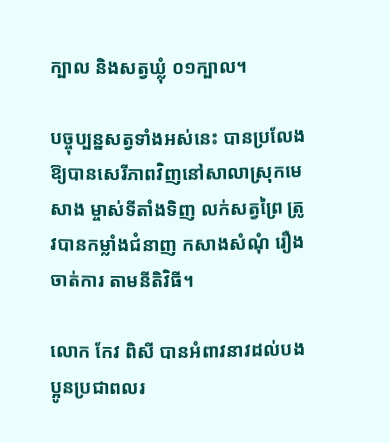ក្បាល និងសត្វឃ្លុំ ០១ក្បាល។

បច្ចុប្បន្នសត្វទាំងអស់នេះ បានប្រលែងឱ្យបានសេរីភាពវិញនៅសាលាស្រុកមេសាង ម្ចាស់ទីតាំងទិញ លក់សត្វព្រៃ ត្រូវបានកម្លាំងជំនាញ កសាងសំណុំ រឿងចាត់ការ តាមនីតិវិធី។

លោក កែវ ពិសី បានអំពាវនាវដល់បងប្អូនប្រជាពលរ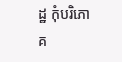ដ្ឋ កុំបរិភោគ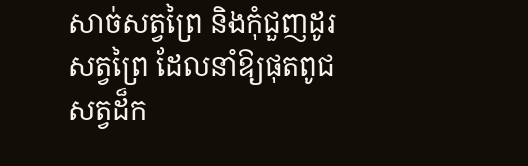សាច់សត្វព្រៃ និងកុំជួញដូរសត្វព្រៃ ដែលនាំឱ្យផុតពូជសត្វដ៏ក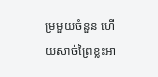ម្រមួយចំនួន ហើយសាច់ព្រៃខ្លះអា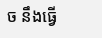ច នឹងធ្វើ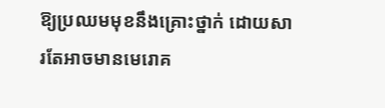ឱ្យប្រឈមមុខនឹងគ្រោះថ្នាក់ ដោយសារតែអាចមានមេរោគ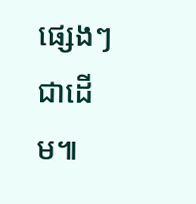ផ្សេងៗជាដើម៕